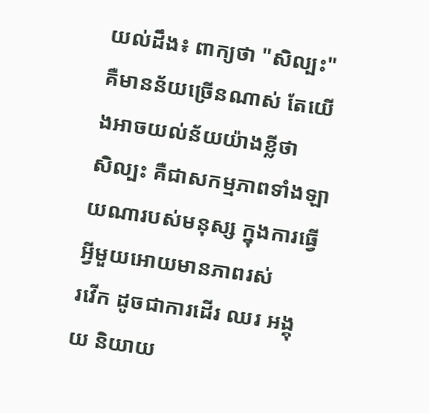យល់ដឹង៖ ពាក្យថា "សិល្បះ" គឺមានន័យច្រើនណាស់ តែយើងអាចយល់ន័យយ៉ាងខ្លីថា
សិល្បះ គឺជាសកម្មភាពទាំងឡាយណារបស់មនុស្ស ក្នុងការធ្វើអ្វីមួយអោយមានភាពរស់
រវើក ដូចជាការដើរ ឈរ អង្គុយ និយាយ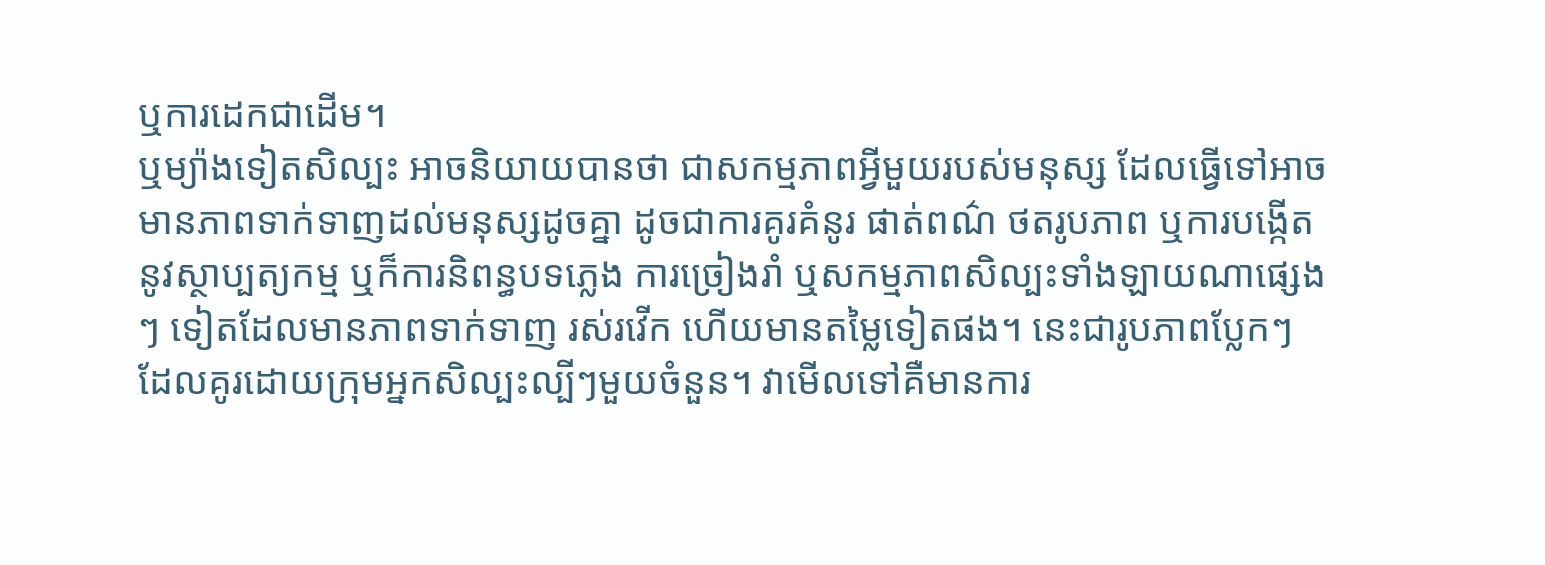ឬការដេកជាដើម។
ឬម្យ៉ាងទៀតសិល្បះ អាចនិយាយបានថា ជាសកម្មភាពអ្វីមួយរបស់មនុស្ស ដែលធ្វើទៅអាច
មានភាពទាក់ទាញដល់មនុស្សដូចគ្នា ដូចជាការគូរគំនូរ ផាត់ពណ៌ ថតរូបភាព ឬការបង្កើត
នូវស្ថាប្បត្យកម្ម ឬក៏ការនិពន្ធបទភ្លេង ការច្រៀងរាំ ឬសកម្មភាពសិល្បះទាំងឡាយណាផ្សេង
ៗ ទៀតដែលមានភាពទាក់ទាញ រស់រវើក ហើយមានតម្លៃទៀតផង។ នេះជារូបភាពប្លែកៗ
ដែលគូរដោយក្រុមអ្នកសិល្បះល្បីៗមួយចំនួន។ វាមើលទៅគឺមានការ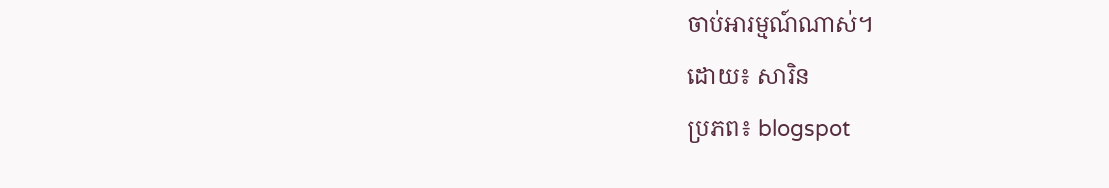ចាប់អារម្មណ៍ណាស់។
ដោយ៖ សារិន
ប្រភព៖ blogspot